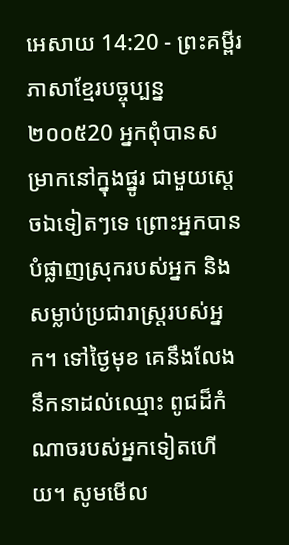អេសាយ 14:20 - ព្រះគម្ពីរភាសាខ្មែរបច្ចុប្បន្ន ២០០៥20 អ្នកពុំបានសម្រាកនៅក្នុងផ្នូរ ជាមួយស្ដេចឯទៀតៗទេ ព្រោះអ្នកបានបំផ្លាញស្រុករបស់អ្នក និងសម្លាប់ប្រជារាស្ត្ររបស់អ្នក។ ទៅថ្ងៃមុខ គេនឹងលែងនឹកនាដល់ឈ្មោះ ពូជដ៏កំណាចរបស់អ្នកទៀតហើយ។ សូមមើល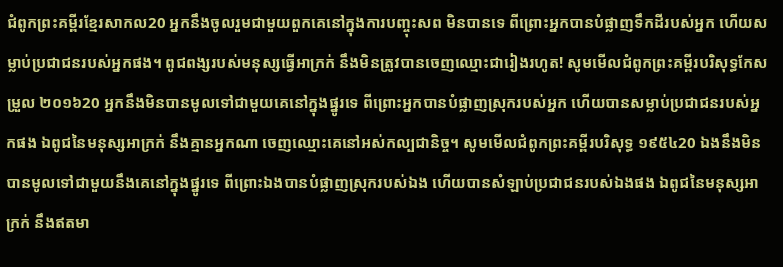ជំពូកព្រះគម្ពីរខ្មែរសាកល20 អ្នកនឹងចូលរួមជាមួយពួកគេនៅក្នុងការបញ្ចុះសព មិនបានទេ ពីព្រោះអ្នកបានបំផ្លាញទឹកដីរបស់អ្នក ហើយសម្លាប់ប្រជាជនរបស់អ្នកផង។ ពូជពង្សរបស់មនុស្សធ្វើអាក្រក់ នឹងមិនត្រូវបានចេញឈ្មោះជារៀងរហូត! សូមមើលជំពូកព្រះគម្ពីរបរិសុទ្ធកែសម្រួល ២០១៦20 អ្នកនឹងមិនបានមូលទៅជាមួយគេនៅក្នុងផ្នូរទេ ពីព្រោះអ្នកបានបំផ្លាញស្រុករបស់អ្នក ហើយបានសម្លាប់ប្រជាជនរបស់អ្នកផង ឯពូជនៃមនុស្សអាក្រក់ នឹងគ្មានអ្នកណា ចេញឈ្មោះគេនៅអស់កល្បជានិច្ច។ សូមមើលជំពូកព្រះគម្ពីរបរិសុទ្ធ ១៩៥៤20 ឯងនឹងមិនបានមូលទៅជាមួយនឹងគេនៅក្នុងផ្នូរទេ ពីព្រោះឯងបានបំផ្លាញស្រុករបស់ឯង ហើយបានសំឡាប់ប្រជាជនរបស់ឯងផង ឯពូជនៃមនុស្សអាក្រក់ នឹងឥតមា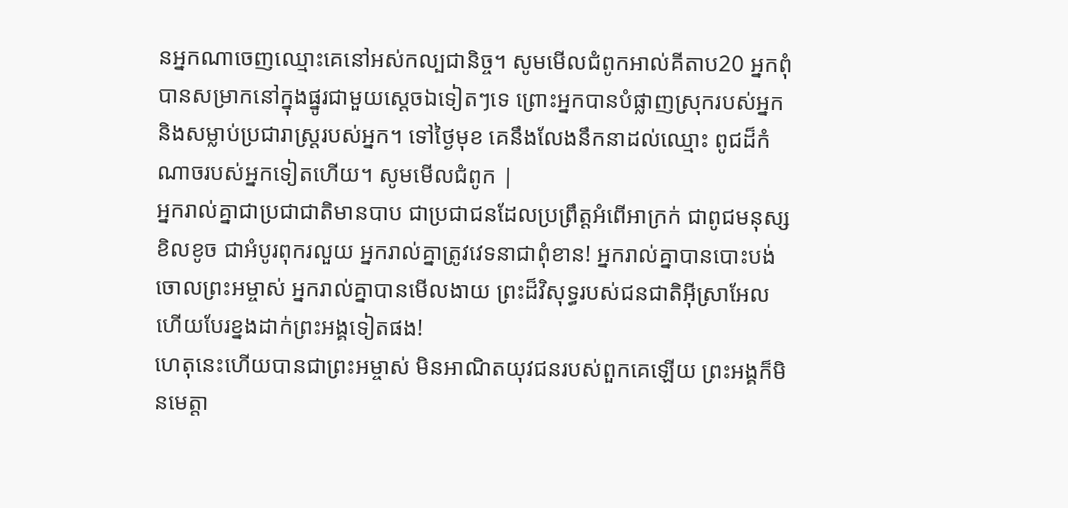នអ្នកណាចេញឈ្មោះគេនៅអស់កល្បជានិច្ច។ សូមមើលជំពូកអាល់គីតាប20 អ្នកពុំបានសម្រាកនៅក្នុងផ្នូរជាមួយស្ដេចឯទៀតៗទេ ព្រោះអ្នកបានបំផ្លាញស្រុករបស់អ្នក និងសម្លាប់ប្រជារាស្ត្ររបស់អ្នក។ ទៅថ្ងៃមុខ គេនឹងលែងនឹកនាដល់ឈ្មោះ ពូជដ៏កំណាចរបស់អ្នកទៀតហើយ។ សូមមើលជំពូក |
អ្នករាល់គ្នាជាប្រជាជាតិមានបាប ជាប្រជាជនដែលប្រព្រឹត្តអំពើអាក្រក់ ជាពូជមនុស្សខិលខូច ជាអំបូរពុករលួយ អ្នករាល់គ្នាត្រូវវេទនាជាពុំខាន! អ្នករាល់គ្នាបានបោះបង់ចោលព្រះអម្ចាស់ អ្នករាល់គ្នាបានមើលងាយ ព្រះដ៏វិសុទ្ធរបស់ជនជាតិអ៊ីស្រាអែល ហើយបែរខ្នងដាក់ព្រះអង្គទៀតផង!
ហេតុនេះហើយបានជាព្រះអម្ចាស់ មិនអាណិតយុវជនរបស់ពួកគេឡើយ ព្រះអង្គក៏មិនមេត្តា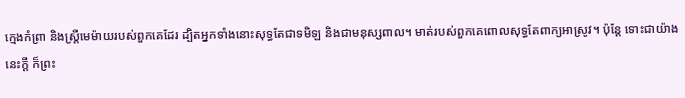ក្មេងកំព្រា និងស្ត្រីមេម៉ាយរបស់ពួកគេដែរ ដ្បិតអ្នកទាំងនោះសុទ្ធតែជាទមិឡ និងជាមនុស្សពាល។ មាត់របស់ពួកគេពោលសុទ្ធតែពាក្យអាស្រូវ។ ប៉ុន្តែ ទោះជាយ៉ាងនេះក្ដី ក៏ព្រះ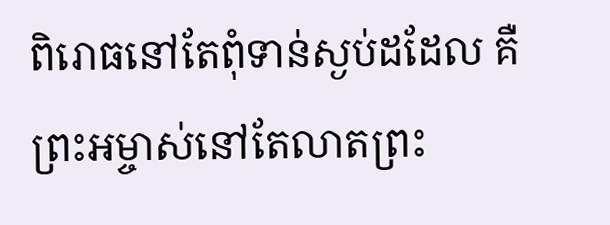ពិរោធនៅតែពុំទាន់ស្ងប់ដដែល គឺព្រះអម្ចាស់នៅតែលាតព្រះ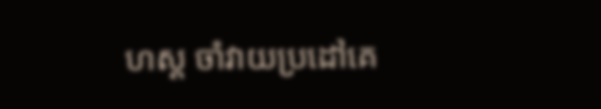ហស្ដ ចាំវាយប្រដៅគេ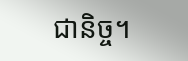ជានិច្ច។